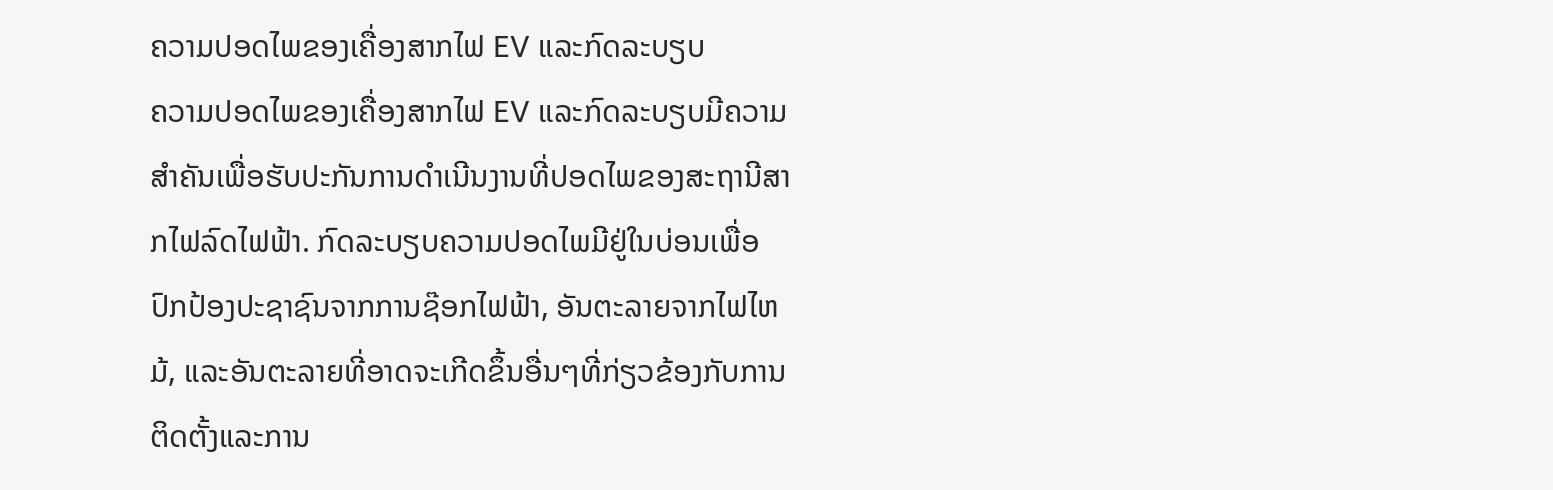ຄວາມປອດໄພຂອງເຄື່ອງສາກໄຟ EV ແລະກົດລະບຽບ
ຄວາມປອດໄພຂອງເຄື່ອງສາກໄຟ EV ແລະກົດລະບຽບມີຄວາມສໍາຄັນເພື່ອຮັບປະກັນການດໍາເນີນງານທີ່ປອດໄພຂອງສະຖານີສາກໄຟລົດໄຟຟ້າ. ກົດລະບຽບຄວາມປອດໄພມີຢູ່ໃນບ່ອນເພື່ອປົກປ້ອງປະຊາຊົນຈາກການຊ໊ອກໄຟຟ້າ, ອັນຕະລາຍຈາກໄຟໄຫມ້, ແລະອັນຕະລາຍທີ່ອາດຈະເກີດຂຶ້ນອື່ນໆທີ່ກ່ຽວຂ້ອງກັບການຕິດຕັ້ງແລະການ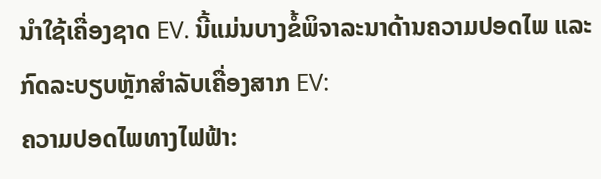ນໍາໃຊ້ເຄື່ອງຊາດ EV. ນີ້ແມ່ນບາງຂໍ້ພິຈາລະນາດ້ານຄວາມປອດໄພ ແລະກົດລະບຽບຫຼັກສຳລັບເຄື່ອງສາກ EV:
ຄວາມປອດໄພທາງໄຟຟ້າ: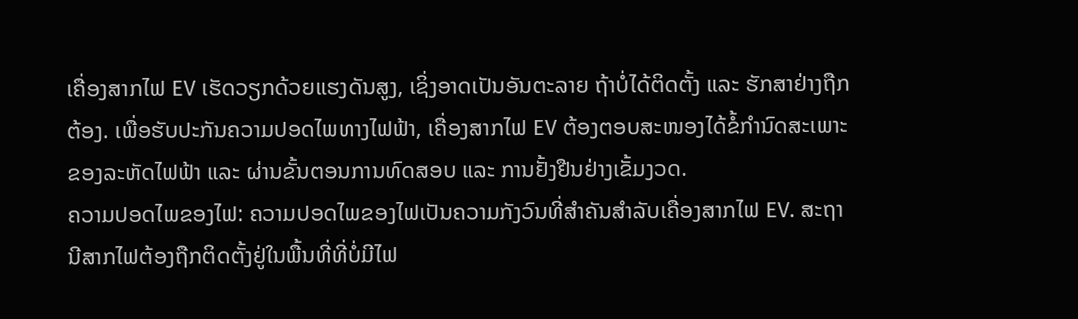ເຄື່ອງສາກໄຟ EV ເຮັດວຽກດ້ວຍແຮງດັນສູງ, ເຊິ່ງອາດເປັນອັນຕະລາຍ ຖ້າບໍ່ໄດ້ຕິດຕັ້ງ ແລະ ຮັກສາຢ່າງຖືກຕ້ອງ. ເພື່ອຮັບປະກັນຄວາມປອດໄພທາງໄຟຟ້າ, ເຄື່ອງສາກໄຟ EV ຕ້ອງຕອບສະໜອງໄດ້ຂໍ້ກຳນົດສະເພາະຂອງລະຫັດໄຟຟ້າ ແລະ ຜ່ານຂັ້ນຕອນການທົດສອບ ແລະ ການຢັ້ງຢືນຢ່າງເຂັ້ມງວດ.
ຄວາມປອດໄພຂອງໄຟ: ຄວາມປອດໄພຂອງໄຟເປັນຄວາມກັງວົນທີ່ສໍາຄັນສໍາລັບເຄື່ອງສາກໄຟ EV. ສະຖານີສາກໄຟຕ້ອງຖືກຕິດຕັ້ງຢູ່ໃນພື້ນທີ່ທີ່ບໍ່ມີໄຟ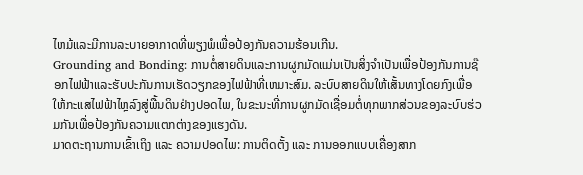ໄຫມ້ແລະມີການລະບາຍອາກາດທີ່ພຽງພໍເພື່ອປ້ອງກັນຄວາມຮ້ອນເກີນ.
Grounding and Bonding: ການຕໍ່ສາຍດິນແລະການຜູກມັດແມ່ນເປັນສິ່ງຈໍາເປັນເພື່ອປ້ອງກັນການຊ໊ອກໄຟຟ້າແລະຮັບປະກັນການເຮັດວຽກຂອງໄຟຟ້າທີ່ເຫມາະສົມ. ລະບົບສາຍດິນໃຫ້ເສັ້ນທາງໂດຍກົງເພື່ອໃຫ້ກະແສໄຟຟ້າໄຫຼລົງສູ່ພື້ນດິນຢ່າງປອດໄພ, ໃນຂະນະທີ່ການຜູກມັດເຊື່ອມຕໍ່ທຸກພາກສ່ວນຂອງລະບົບຮ່ວມກັນເພື່ອປ້ອງກັນຄວາມແຕກຕ່າງຂອງແຮງດັນ.
ມາດຕະຖານການເຂົ້າເຖິງ ແລະ ຄວາມປອດໄພ: ການຕິດຕັ້ງ ແລະ ການອອກແບບເຄື່ອງສາກ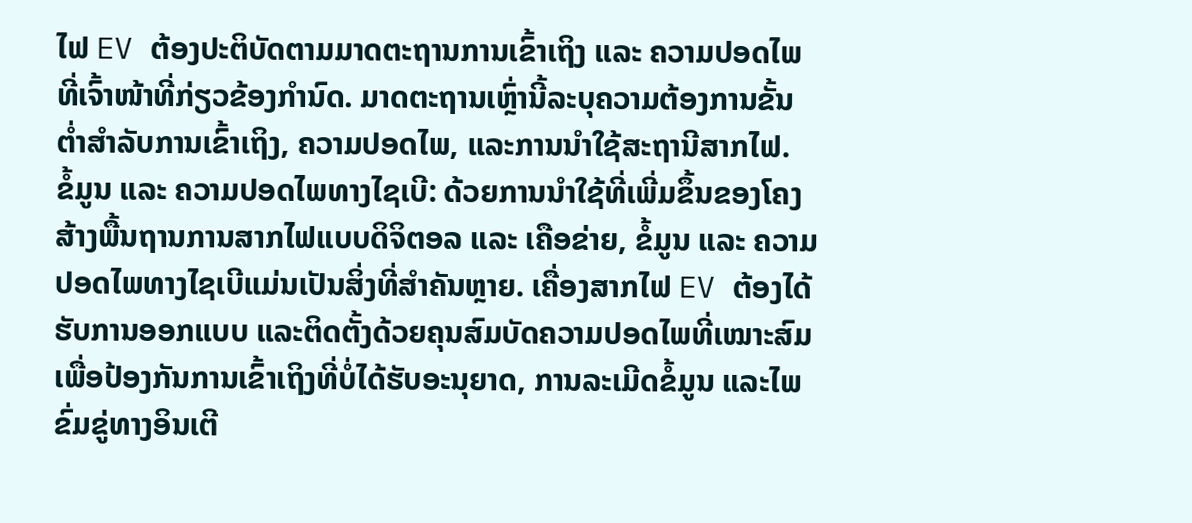ໄຟ EV ຕ້ອງປະຕິບັດຕາມມາດຕະຖານການເຂົ້າເຖິງ ແລະ ຄວາມປອດໄພທີ່ເຈົ້າໜ້າທີ່ກ່ຽວຂ້ອງກໍານົດ. ມາດຕະຖານເຫຼົ່ານີ້ລະບຸຄວາມຕ້ອງການຂັ້ນຕ່ຳສໍາລັບການເຂົ້າເຖິງ, ຄວາມປອດໄພ, ແລະການນໍາໃຊ້ສະຖານີສາກໄຟ.
ຂໍ້ມູນ ແລະ ຄວາມປອດໄພທາງໄຊເບີ: ດ້ວຍການນຳໃຊ້ທີ່ເພີ່ມຂຶ້ນຂອງໂຄງສ້າງພື້ນຖານການສາກໄຟແບບດິຈິຕອລ ແລະ ເຄືອຂ່າຍ, ຂໍ້ມູນ ແລະ ຄວາມປອດໄພທາງໄຊເບີແມ່ນເປັນສິ່ງທີ່ສຳຄັນຫຼາຍ. ເຄື່ອງສາກໄຟ EV ຕ້ອງໄດ້ຮັບການອອກແບບ ແລະຕິດຕັ້ງດ້ວຍຄຸນສົມບັດຄວາມປອດໄພທີ່ເໝາະສົມເພື່ອປ້ອງກັນການເຂົ້າເຖິງທີ່ບໍ່ໄດ້ຮັບອະນຸຍາດ, ການລະເມີດຂໍ້ມູນ ແລະໄພຂົ່ມຂູ່ທາງອິນເຕີ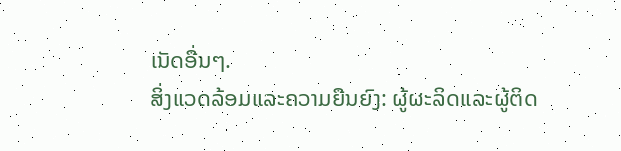ເນັດອື່ນໆ.
ສິ່ງແວດລ້ອມແລະຄວາມຍືນຍົງ: ຜູ້ຜະລິດແລະຜູ້ຕິດ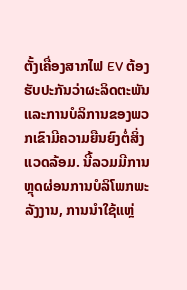ຕັ້ງເຄື່ອງສາກໄຟ EV ຕ້ອງຮັບປະກັນວ່າຜະລິດຕະພັນແລະການບໍລິການຂອງພວກເຂົາມີຄວາມຍືນຍົງຕໍ່ສິ່ງແວດລ້ອມ. ນີ້ລວມມີການຫຼຸດຜ່ອນການບໍລິໂພກພະລັງງານ, ການນໍາໃຊ້ແຫຼ່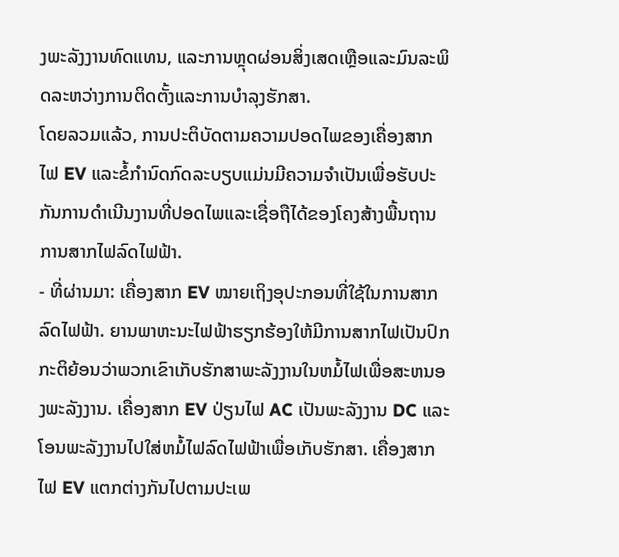ງພະລັງງານທົດແທນ, ແລະການຫຼຸດຜ່ອນສິ່ງເສດເຫຼືອແລະມົນລະພິດລະຫວ່າງການຕິດຕັ້ງແລະການບໍາລຸງຮັກສາ.
ໂດຍລວມແລ້ວ, ການປະຕິບັດຕາມຄວາມປອດໄພຂອງເຄື່ອງສາກໄຟ EV ແລະຂໍ້ກໍານົດກົດລະບຽບແມ່ນມີຄວາມຈໍາເປັນເພື່ອຮັບປະກັນການດໍາເນີນງານທີ່ປອດໄພແລະເຊື່ອຖືໄດ້ຂອງໂຄງສ້າງພື້ນຖານການສາກໄຟລົດໄຟຟ້າ.
- ທີ່ຜ່ານມາ: ເຄື່ອງສາກ EV ໝາຍເຖິງອຸປະກອນທີ່ໃຊ້ໃນການສາກລົດໄຟຟ້າ. ຍານພາຫະນະໄຟຟ້າຮຽກຮ້ອງໃຫ້ມີການສາກໄຟເປັນປົກກະຕິຍ້ອນວ່າພວກເຂົາເກັບຮັກສາພະລັງງານໃນຫມໍ້ໄຟເພື່ອສະຫນອງພະລັງງານ. ເຄື່ອງສາກ EV ປ່ຽນໄຟ AC ເປັນພະລັງງານ DC ແລະໂອນພະລັງງານໄປໃສ່ຫມໍ້ໄຟລົດໄຟຟ້າເພື່ອເກັບຮັກສາ. ເຄື່ອງສາກໄຟ EV ແຕກຕ່າງກັນໄປຕາມປະເພ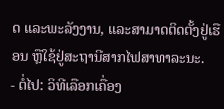ດ ແລະພະລັງງານ, ແລະສາມາດຕິດຕັ້ງຢູ່ເຮືອນ ຫຼືໃຊ້ຢູ່ສະຖານີສາກໄຟສາທາລະນະ.
- ຕໍ່ໄປ: ວິທີເລືອກເຄື່ອງ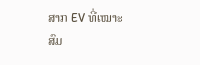ສາກ EV ທີ່ເໝາະສົມ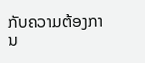ກັບຄວາມຕ້ອງການ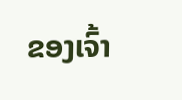ຂອງເຈົ້າ